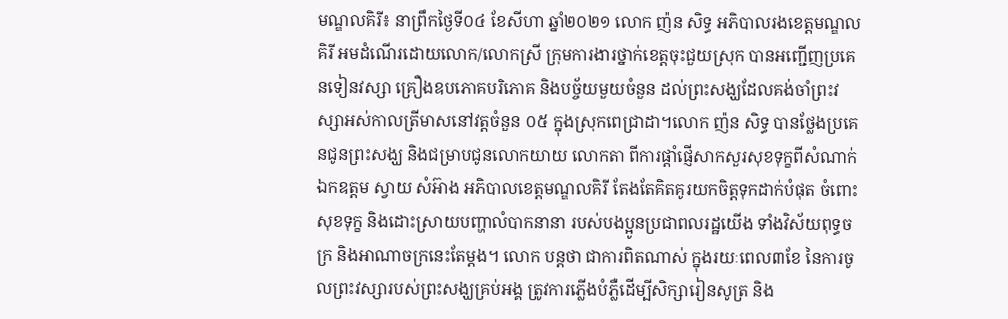មណ្ឌលគិរី៖ នាព្រឹកថ្ងៃទី០៤ ខែសីហា ឆ្នាំ២០២១ លោក ញ៉ន សិទ្ធ អភិបាលរងខេត្តមណ្ឌលគិរី អមដំណើរដោយលោក/លោកស្រី ក្រុមការងារថ្នាក់ខេត្តចុះជួយស្រុក បានអញ្ជើញប្រគេនទៀនវស្សា គ្រឿងឧបភោគបរិភោគ និងបច្ច័យមួយចំនួន ដល់ព្រះសង្ឃដែលគង់ចាំព្រះវស្សាអស់កាលត្រីមាសនៅវត្តចំនួន ០៥ ក្នុងស្រុកពេជ្រាដា។លោក ញ៉ន សិទ្ធ បានថ្លែងប្រគេនជូនព្រះសង្ឃ និងជម្រាបជូនលោកយាយ លោកតា ពីការផ្តាំផ្ញើសាកសួរសុខទុក្ខពីសំណាក់ឯកឧត្តម ស្វាយ សំអ៊ាង អភិបាលខេត្តមណ្ឌលគិរី តែងតែគិតគូរយកចិត្តទុកដាក់បំផុត ចំពោះសុខទុក្ខ និងដោះស្រាយបញ្ហាលំបាកនានា របស់បងប្អូនប្រជាពលរដ្ឋយើង ទាំងវិស័យពុទ្ធចក្រ និងអាណាចក្រនេះតែម្តង។ លោក បន្តថា ជាការពិតណាស់ ក្នុងរយៈពេល៣ខែ នៃការចូលព្រះវស្សារបស់ព្រះសង្ឃគ្រប់អង្គ ត្រូវការភ្លើងបំភ្លឺដើម្បីសិក្សារៀនសូត្រ និង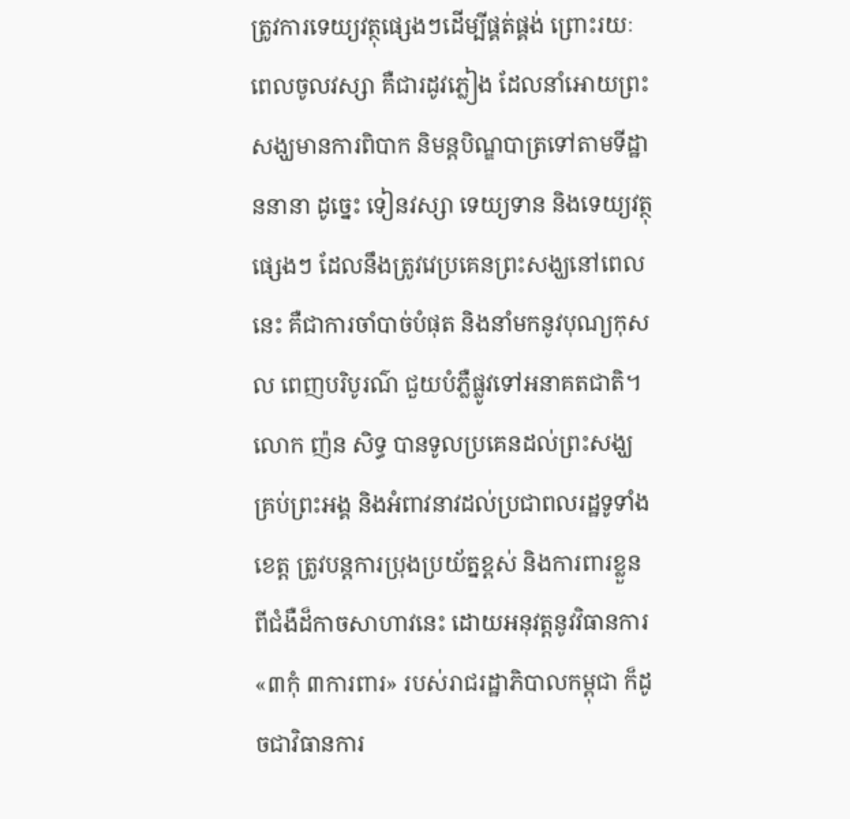ត្រូវការទេយ្យវត្ថុផ្សេងៗដើម្បីផ្គត់ផ្គង់ ព្រោះរយៈពេលចូលវស្សា គឺជារដូវភ្លៀង ដែលនាំអោយព្រះសង្ឃមានការពិបាក និមន្តបិណ្ឌបាត្រទៅតាមទីដ្ឋាននានា ដូច្នេះ ទៀនវស្សា ទេយ្យទាន និងទេយ្យវត្ថុ ផ្សេងៗ ដែលនឹងត្រូវវេប្រគេនព្រះសង្ឃនៅពេលនេះ គឺជាការចាំបាច់បំផុត និងនាំមកនូវបុណ្យកុសល ពេញបរិបូរណ៌ ជួយបំភ្លឺផ្លូវទៅអនាគតជាតិ។លោក ញ៉ន សិទ្ធ បានទូលប្រគេនដល់ព្រះសង្ឃគ្រប់ព្រះអង្គ និងអំពាវនាវដល់ប្រជាពលរដ្ឋទូទាំងខេត្ត ត្រូវបន្តការប្រុងប្រយ័ត្នខ្ពស់ និងការពារខ្លួនពីជំងឺដ៏កាចសាហាវនេះ ដោយអនុវត្តនូវវិធានការ «៣កុំ ៣ការពារ» របស់រាជរដ្ឋាភិបាលកម្ពុជា ក៏ដូចជាវិធានការ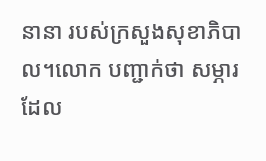នានា របស់ក្រសួងសុខាភិបាល។លោក បញ្ជាក់ថា សម្ភារដែល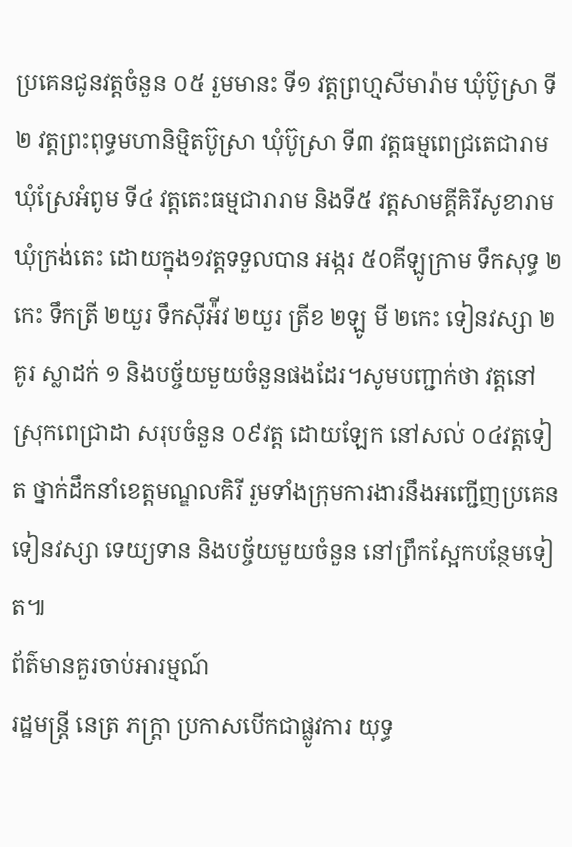ប្រគេនជូនវត្តចំនួន ០៥ រួមមានះ ទី១ វត្តព្រហ្មសីមារ៉ាម ឃុំប៊ូស្រា ទី២ វត្តព្រះពុទ្ធមហានិម្មិតប៊ូស្រា ឃុំប៊ូស្រា ទី៣ វត្តធម្មពេជ្រតេជារាម ឃុំស្រែអំពូម ទី៤ វត្តតេះធម្មជារារាម និងទី៥ វត្តសាមគ្គីគិរីសូខារាម ឃុំក្រង់តេះ ដោយក្នុង១វត្តទទួលបាន អង្ករ ៥០គីឡូក្រាម ទឹកសុទ្ធ ២កេះ ទឹកត្រី ២យួរ ទឹកស៊ីអ៉ីវ ២យួរ ត្រីខ ២ឡូ មី ២កេះ ទៀនវស្សា ២គូរ ស្លាដក់ ១ និងបច្ច័យមួយចំនួនផងដែរ។សូមបញ្ជាក់ថា វត្តនៅស្រុកពេជ្រាដា សរុបចំនួន ០៩វត្ត ដោយឡែក នៅសល់ ០៤វត្តទៀត ថ្នាក់ដឹកនាំខេត្តមណ្ឌលគិរី រួមទាំងក្រុមការងារនឹងអញ្ជើញប្រគេនទៀនវស្សា ទេយ្យទាន និងបច្ច័យមួយចំនួន នៅព្រឹកស្អែកបន្ថែមទៀត៕
ព័ត៌មានគួរចាប់អារម្មណ៍
រដ្ឋមន្ត្រី នេត្រ ភក្ត្រា ប្រកាសបើកជាផ្លូវការ យុទ្ធ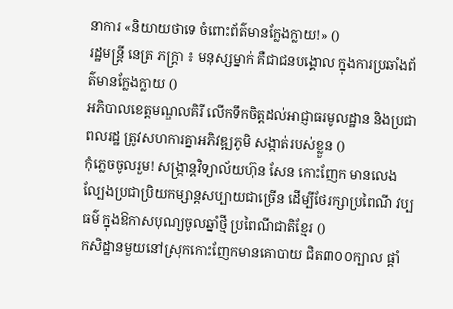នាការ «និយាយថាទេ ចំពោះព័ត៌មានក្លែងក្លាយ!» ()
រដ្ឋមន្ត្រី នេត្រ ភក្ត្រា ៖ មនុស្សម្នាក់ គឺជាជនបង្គោល ក្នុងការប្រឆាំងព័ត៌មានក្លែងក្លាយ ()
អភិបាលខេត្តមណ្ឌលគិរី លើកទឹកចិត្តដល់អាជ្ញាធរមូលដ្ឋាន និងប្រជាពលរដ្ឋ ត្រូវសហការគ្នាអភិវឌ្ឍភូមិ សង្កាត់របស់ខ្លួន ()
កុំភ្លេចចូលរួម! សង្ក្រាន្តវិទ្យាល័យហ៊ុន សែន កោះញែក មានលេងល្បែងប្រជាប្រិយកម្សាន្តសប្បាយជាច្រើន ដើម្បីថែរក្សាប្រពៃណី វប្បធម៌ ក្នុងឱកាសបុណ្យចូលឆ្នាំថ្មី ប្រពៃណីជាតិខ្មែរ ()
កសិដ្ឋានមួយនៅស្រុកកោះញែកមានគោបាយ ជិត៣០០ក្បាល ផ្ដាំ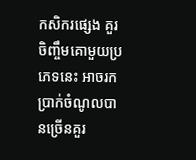កសិករផ្សេង គួរចិញ្ចឹមគោមួយប្រភេទនេះ អាចរកប្រាក់ចំណូលបានច្រើនគួរ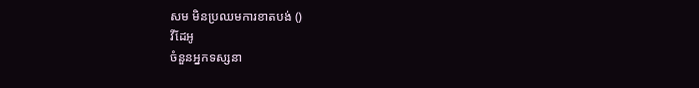សម មិនប្រឈមការខាតបង់ ()
វីដែអូ
ចំនួនអ្នកទស្សនា